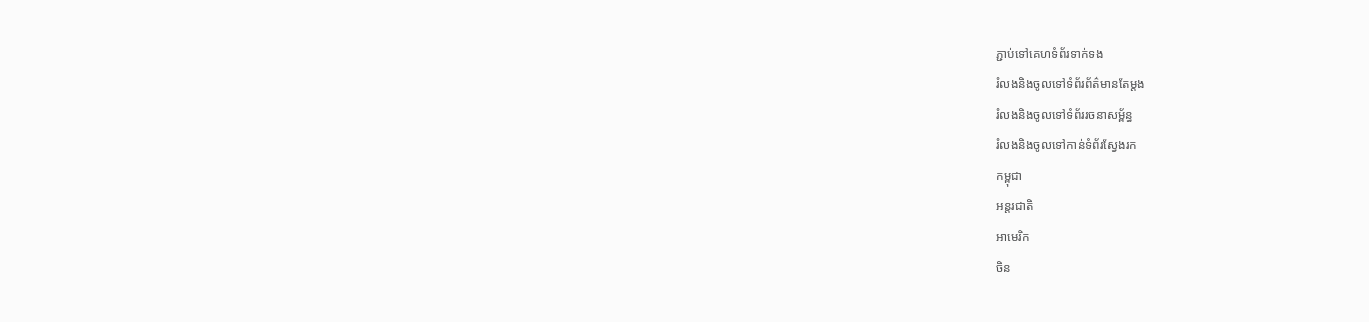ភ្ជាប់ទៅគេហទំព័រទាក់ទង
រំលងនិងចូលទៅទំព័រព័ត៌មានតែម្តង
រំលងនិងចូលទៅទំព័ររចនាសម្ព័ន្ធ
រំលងនិងចូលទៅកាន់ទំព័រស្វែងរក
កម្ពុជា
អន្តរជាតិ
អាមេរិក
ចិន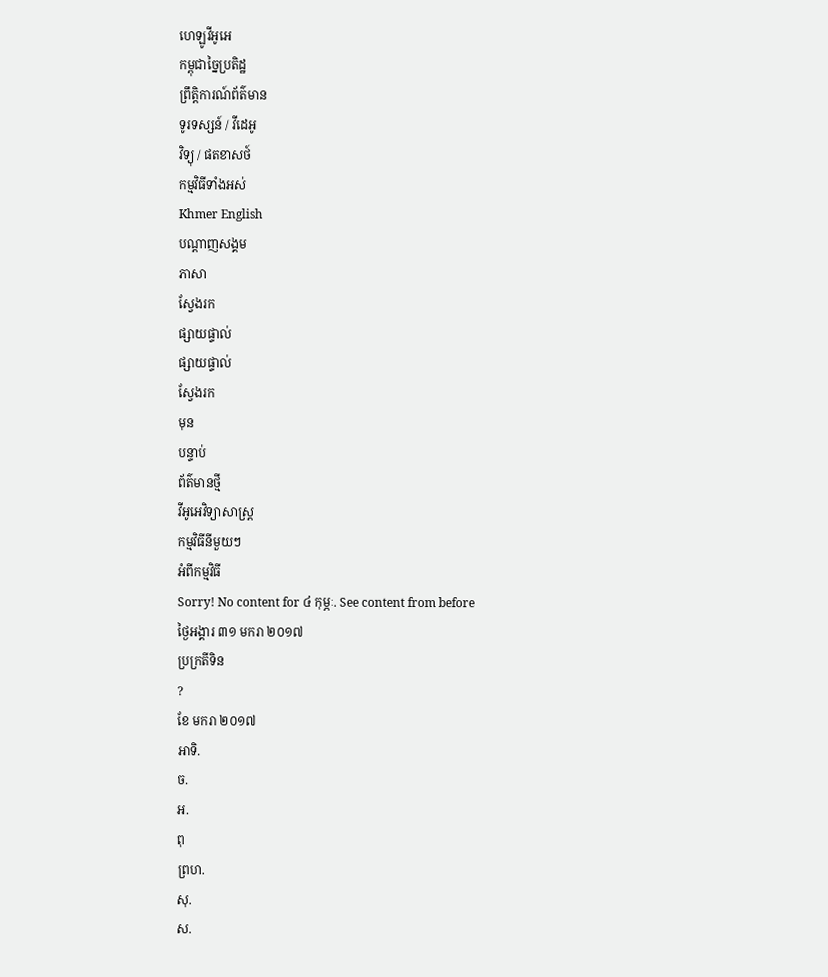ហេឡូវីអូអេ
កម្ពុជាច្នៃប្រតិដ្ឋ
ព្រឹត្តិការណ៍ព័ត៌មាន
ទូរទស្សន៍ / វីដេអូ
វិទ្យុ / ផតខាសថ៍
កម្មវិធីទាំងអស់
Khmer English
បណ្តាញសង្គម
ភាសា
ស្វែងរក
ផ្សាយផ្ទាល់
ផ្សាយផ្ទាល់
ស្វែងរក
មុន
បន្ទាប់
ព័ត៌មានថ្មី
វីអូអេវិទ្យាសាស្ត្រ
កម្មវិធីនីមួយៗ
អំពីកម្មវិធី
Sorry! No content for ៤ កុម្ភៈ. See content from before
ថ្ងៃអង្គារ ៣១ មករា ២០១៧
ប្រក្រតីទិន
?
ខែ មករា ២០១៧
អាទិ.
ច.
អ.
ពុ
ព្រហ.
សុ.
ស.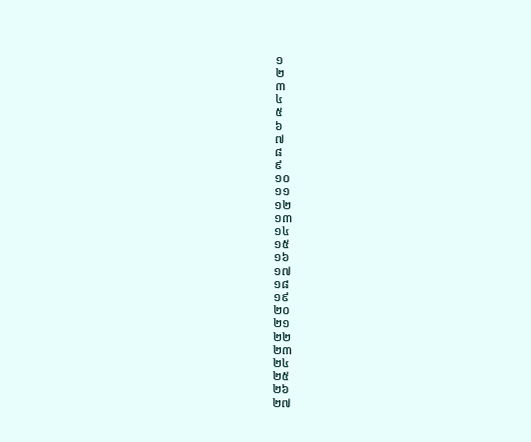១
២
៣
៤
៥
៦
៧
៨
៩
១០
១១
១២
១៣
១៤
១៥
១៦
១៧
១៨
១៩
២០
២១
២២
២៣
២៤
២៥
២៦
២៧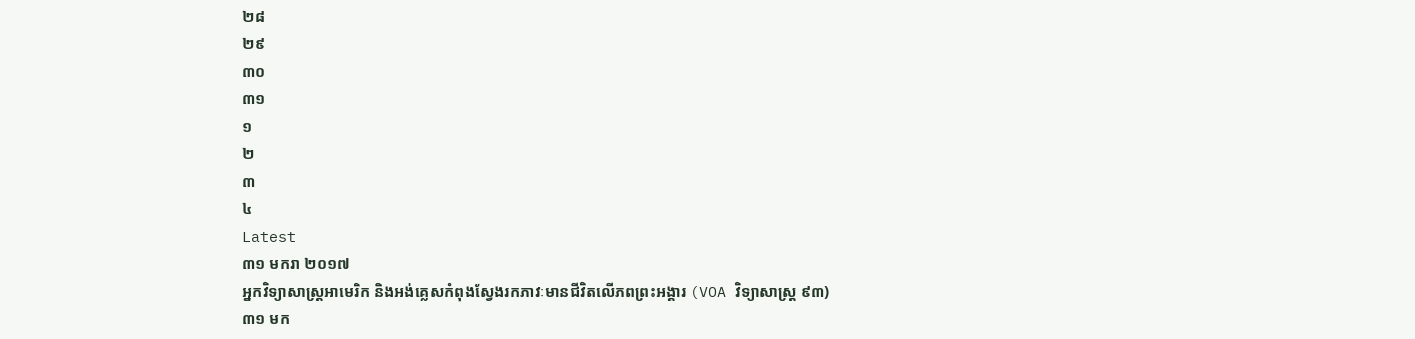២៨
២៩
៣០
៣១
១
២
៣
៤
Latest
៣១ មករា ២០១៧
អ្នកវិទ្យាសាស្ត្រអាមេរិក និងអង់គ្លេសកំពុងស្វែងរកភាវៈមានជីវិតលើភពព្រះអង្គារ (VOA វិទ្យាសាស្រ្ត ៩៣)
៣១ មក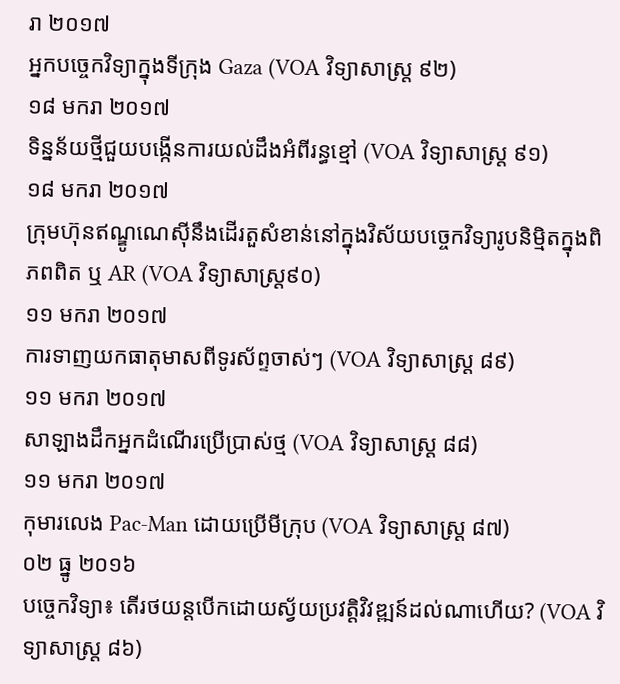រា ២០១៧
អ្នកបច្ចេកវិទ្យាក្នុងទីក្រុង Gaza (VOA វិទ្យាសាស្រ្ត ៩២)
១៨ មករា ២០១៧
ទិន្នន័យថ្មីជួយបង្កើនការយល់ដឹងអំពីរន្ធខ្មៅ (VOA វិទ្យាសាស្រ្ត ៩១)
១៨ មករា ២០១៧
ក្រុមហ៊ុនឥណ្ឌូណេស៊ីនឹងដើរតួសំខាន់នៅក្នុងវិស័យបច្ចេកវិទ្យារូបនិម្មិតក្នុងពិភពពិត ឬ AR (VOA វិទ្យាសាស្រ្ត៩០)
១១ មករា ២០១៧
ការទាញយកធាតុមាសពីទូរស័ព្ទចាស់ៗ (VOA វិទ្យាសាស្រ្ត ៨៩)
១១ មករា ២០១៧
សាឡាងដឹកអ្នកដំណើរប្រើប្រាស់ថ្ម (VOA វិទ្យាសាស្រ្ត ៨៨)
១១ មករា ២០១៧
កុមារលេង Pac-Man ដោយប្រើមីក្រុប (VOA វិទ្យាសាស្រ្ត ៨៧)
០២ ធ្នូ ២០១៦
បច្ចេកវិទ្យា៖ តើរថយន្តបើកដោយស្វ័យប្រវត្តិវិវឌ្ឍន៍ដល់ណាហើយ? (VOA វិទ្យាសាស្រ្ត ៨៦)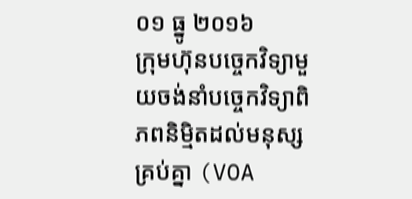០១ ធ្នូ ២០១៦
ក្រុមហ៊ុនបច្ចេកវិទ្យាមួយចង់នាំបច្ចេកវិទ្យាពិភពនិម្មិតដល់មនុស្សគ្រប់គ្នា (VOA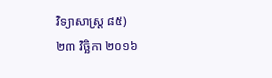វិទ្យាសាស្រ្ត ៨៥)
២៣ វិច្ឆិកា ២០១៦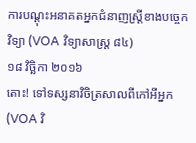ការបណ្តុះអនាគតអ្នកជំនាញស្ត្រីខាងបច្ចេកវិទ្យា (VOA វិទ្យាសាស្រ្ត ៨៤)
១៨ វិច្ឆិកា ២០១៦
តោះ! ទៅទស្សនាវិចិត្រសាលពីកៅអីអ្នក (VOA វិ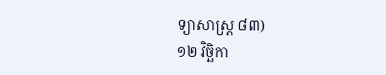ទ្យាសាស្រ្ត ៨៣)
១២ វិច្ឆិកា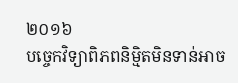២០១៦
បច្ចេកវិទ្យាពិភពនិម្មិតមិនទាន់អាច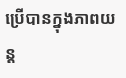ប្រើបានក្នុងភាពយន្ត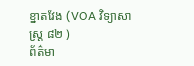ខ្នាតវែង (VOA វិទ្យាសាស្រ្ត ៨២ )
ព័ត៌មា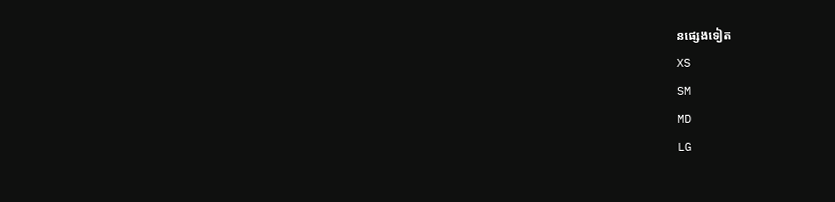នផ្សេងទៀត
XS
SM
MD
LG